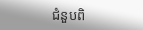ជំនួបពិ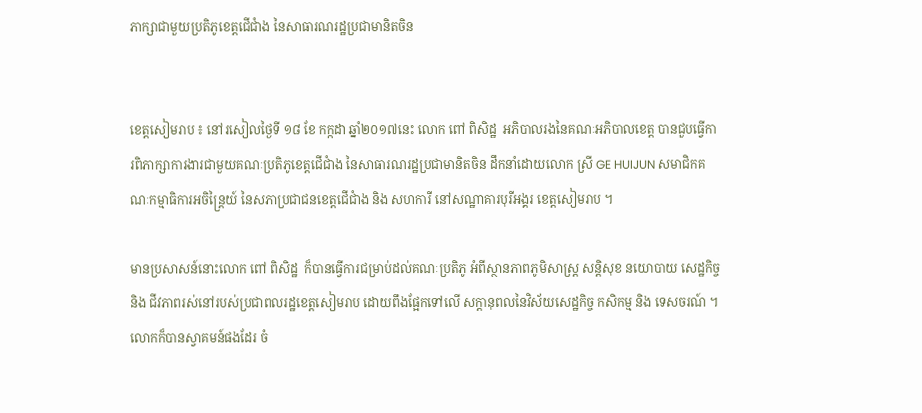ភាក្សាជាមួយប្រតិភូខេត្តជើជាំង នៃសាធារណរដ្ឋប្រជាមានិតចិន


ខេត្តសៀមរាប ៖ នៅរសៀលថ្ងៃទី ១៨ ខែ កក្កដា ឆ្នាំ២០១៧នេះ លោក ពៅ ពិសិដ្ឋ  អភិបាលរងនៃគណៈអភិបាលខេត្ត បានជួបធ្វើការពិភាក្សាការងារជាមួយគណៈប្រតិភូខេត្តជើជាំង នៃសាធារណរដ្ឋប្រជាមានិតចិន ដឹកនាំដោយលោក ស្រី GE HUIJUN សមាជិកគណៈកម្មាធិការអចិន្ត្រៃយ៍ នៃសភាប្រជាជនខេត្តជើជាំង និង សហការី នៅសណ្ឋាគារបុរីអង្គរ ខេត្តសៀមរាប ។

មានប្រសាសន៍នោះលោក ពៅ ពិសិដ្ឋ  ក៏បានធ្វើការជម្រាប់ដល់គណៈប្រតិភូ អំពីស្ថានភាពភូមិសាស្ត្រ សន្តិសុខ នយោបាយ សេដ្ឋកិច្ច និង ជីវភាពរស់នៅរបស់ប្រជាពលរដ្ឋខេត្តសៀមរាប ដោយពឹងផែ្អកទៅលើ សក្តានុពលនៃវិស័យសេដ្ឋកិច្ច កសិកម្ម និង ទេសចរណ៍ ។ លោកក៏បានស្វាគមន៍ផងដែរ ចំ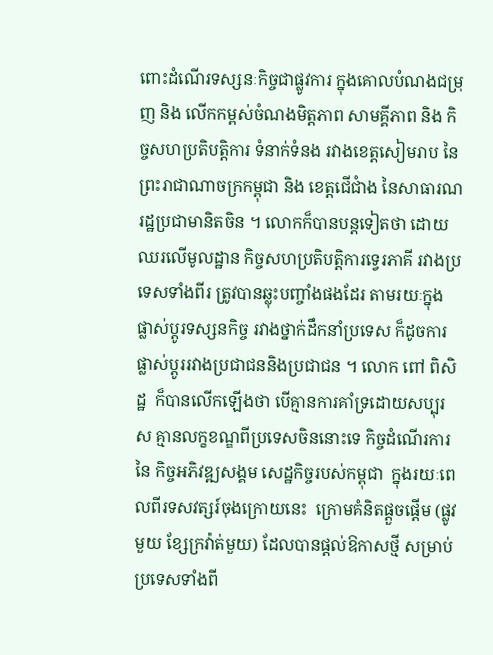ពោះដំណើរទស្សនៈកិច្ចជាផ្លូវការ ក្នុងគោលបំណងជម្រុញ និង លើកកម្ពស់ចំណងមិត្តភាព សាមគ្គីភាព និង កិច្ចសហប្រតិបត្តិការ ទំនាក់ទំនង រវាងខេត្តសៀមរាប នៃព្រះរាជាណាចក្រកម្ពុជា និង ខេត្តជើជាំង នៃសាធារណរដ្ឋប្រជាមានិតចិន ។ លោកក៏បានបន្តទៀតថា ដោយឈរលើមូលដ្ឋាន កិច្ចសហប្រតិបត្តិការទ្វេរភាគី រវាងប្រទេសទាំងពីរ ត្រូវបានឆ្លុះបញ្ចាំងផងដែរ តាមរយៈក្នុង ផ្លាស់ប្តូរទស្សនកិច្ច រវាងថ្នាក់ដឹកនាំប្រទេស ក៏ដូចការផ្លាស់ប្តូររវាងប្រជាជននិងប្រជាជន ។ លោក ពៅ ពិសិដ្ឋ  ក៏បានលើកឡើងថា បើគ្មានការគាំទ្រដោយសប្បុរស គ្មានលក្ខខណ្ឌពីប្រទេសចិននោះទេ កិច្ចដំណើរការនៃ កិច្ចអភិវឌ្ឍសង្គម សេដ្ឋកិច្ចរបស់កម្ពុជា  ក្នុងរយៈពេលពីរទសវត្សរ៍ចុងក្រោយនេះ  ក្រោមគំនិតផ្តួចផ្តើម (ផ្លូវមួយ ខ្សែក្រវ៉ាត់មួយ) ដែលបានផ្តល់ឱកាសថ្មី សម្រាប់ប្រទេសទាំងពី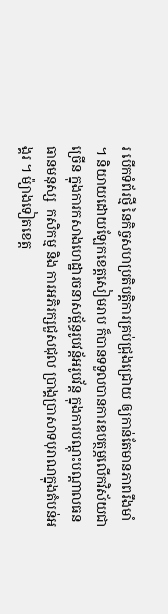រ បើកទំព័រថ្មី នៃកិច្ចសហប្រតិបត្តិការគ្រប់ជ្រុងជ្រោយ ឲ្យកាន់តែមានភាពរឹងមាំ ។ និយាយដោយឡែកខេត្តសៀមរាប ក៏បានទទួលបានការឧបត្ថម្ភលើកវិស័យជាច្រើន ក្នុងការកសាងហេដ្ឋារចនាសម្ព័ន្ធរូបវន្ត័អរូបវ័ន្ត ក្នុងការបណ្តុះបណ្តាលធនធានមនុស្ស  កសិកម្ម និង ការអភិរក្សជួសជុល ប្រាង្គប្រាសាទបុរាណក្នុងតំបន់អង្គរ ។ ម៉្យាងទៀតខេត្ត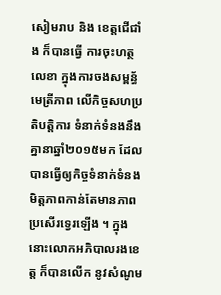សៀមរាប និង ខេត្តជើជាំង ក៏បានធ្វើ ការចុះហត្ថលេខា ក្នុងការចងសម្ពន្ធ័មេត្រីភាព លើកិច្ចសហប្រតិបត្តិការ ទំនាក់ទំនងនឹងគ្នានាឆ្នាំ២០១៥មក ដែល បានធ្វើឲ្យកិច្ចទំនាក់ទំនងមិត្តភាពកាន់តែមានភាពប្រសើរទ្វេរឡើង ។ ក្នុងនោះលោកអភិបាលរងខេត្ត ក៏បានលើក នូវសំណូម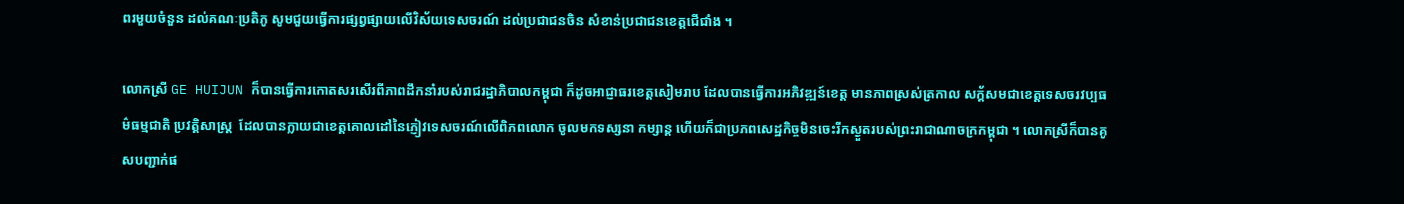ពរមួយចំនួន ដល់គណៈប្រតិភូ សូមជួយធ្វើការផ្សព្វផ្សាយលើវិស័យទេសចរណ៍ ដល់ប្រជាជនចិន សំខាន់ប្រជាជនខេត្តជើជាំង ។

លោកស្រី GE HUIJUN ក៏បានធ្វើការកោតសរសើរពីភាពដឹកនាំរបស់រាជរដ្ឋាភិបាលកម្ពុជា ក៏ដូចអាជ្ញាធរខេត្តសៀមរាប ដែលបានធ្វើការអភិវឌ្ឍន៍ខេត្ត មានភាពស្រស់ត្រកាល សក្ត័សមជាខេត្តទេសចរវប្បធម៌ធម្មជាតិ ប្រវត្តិសាស្ត្រ  ដែលបានក្លាយជាខេត្តគោលដៅនៃភ្ញៀវទេសចរណ៍លើពិភពលោក ចូលមកទស្សនា កម្សាន្ត ហើយក៏ជាប្រភពសេដ្ឋកិច្ចមិនចេះរីកស្ងួតរបស់ព្រះរាជាណាចក្រកម្ពុជា ។ លោកស្រីក៏បានគូសបញ្ជាក់ផ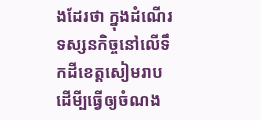ងដែរថា ក្នុងដំណើរទស្សនកិច្ចនៅលើទឹកដីខេត្តសៀមរាប  ដើមី្បធ្វើឲ្យចំណង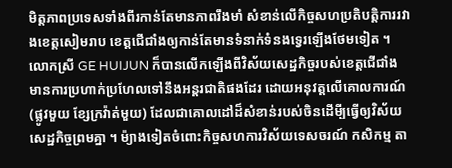មិត្តភាពប្រទេសទាំងពីរកាន់តែមានភាពរឹងមាំ សំខាន់លើកិច្ចសហប្រតិបត្តិការរវាងខេត្តសៀមរាប ខេត្តជើជាំងឲ្យកាន់តែមានទំនាក់ទំនងទ្វេរឡើងថែមទៀត ។  លោកស្រី GE HUIJUN ក៏បានលើកឡើងពីវិស័យសេដ្ឋកិច្ចរបស់ខេត្តជើជាំង  មានការប្រហាក់ប្រហែលទៅនឹងអន្តរជាតិផងដែរ ដោយអនុវត្តលើគោលការណ៍(ផ្លូវមួយ ខ្សែក្រវ៉ាត់មួយ) ដែលជាគោលដៅដ៏សំខាន់របស់ចិនដើមី្បធ្វើឲ្យវិស័យ សេដ្ឋកិច្ចព្រមគ្នា ។ ម៉្យាងទៀតចំពោះកិច្ចសហការវិស័យទេសចរណ៍ កសិកម្ម តា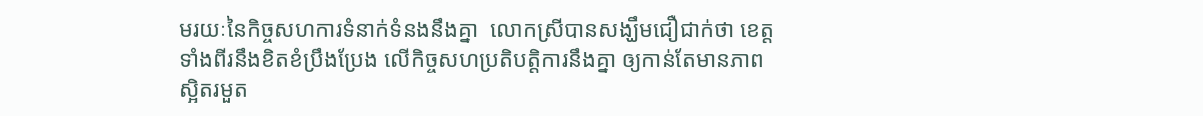មរយៈនៃកិច្ចសហការទំនាក់ទំនងនឹងគ្នា  លោកស្រីបានសង្ឃឹមជឿជាក់ថា ខេត្តទាំងពីរនឹងខិតខំប្រឹងប្រែង លើកិច្ចសហប្រតិបត្តិការនឹងគ្នា ឲ្យកាន់តែមានភាពស្អិតរមួត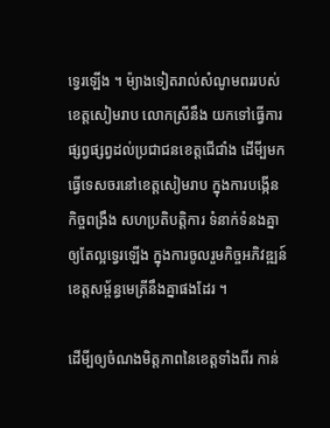ទ្វេរឡើង ។ ម៉្យាងទៀតរាល់សំណូមពររបស់ខេត្តសៀមរាប លោកស្រីនឹង យកទៅធ្វើការផ្សព្វផ្សព្វដល់ប្រជាជនខេត្តជើជាំង ដើមី្បមកធ្វើទេសចរនៅខេត្តសៀមរាប ក្នុងការបង្កើនកិច្ចពង្រឹង សហប្រតិបត្តិការ ទំនាក់ទំនងគ្នាឲ្យតែល្អទ្វេរឡើង ក្នុងការចូលរួមកិច្ចអភិវឌ្ឍន៍ខេត្តសម្ព័ន្ធមេត្រីនឹងគ្នាផងដែរ ។

ដើមី្បឲ្យចំណងមិត្តភាពនៃខេត្តទាំងពីរ កាន់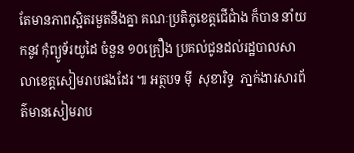តែមានភាពស្អិតរមួតនឹងគ្នា គណៈប្រតិភូខេត្តជើជាំង ក៏បាន នាំយកនូវ កុំព្យូទ័រយូដៃ ចំនួន ១០គ្រឿង ប្រគល់ជូនដល់រដ្ឋបាលសាលាខេត្តសៀមរាបផងដែរ ៕ អត្ថបទ ម៉ី  សុខារិទ្ធ  ភា្នក់ងារសារព័ត៌មានសៀមរាប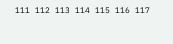111 112 113 114 115 116 117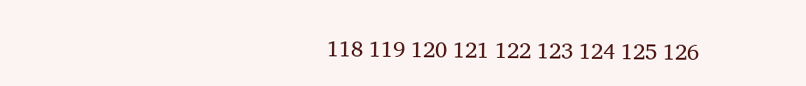118 119 120 121 122 123 124 125 126